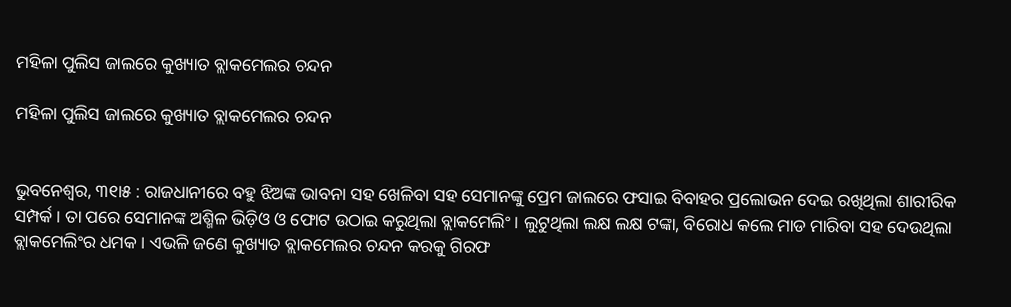ମହିଳା ପୁଲିସ ଜାଲରେ କୁଖ୍ୟାତ ବ୍ଲାକମେଲର ଚନ୍ଦନ

ମହିଳା ପୁଲିସ ଜାଲରେ କୁଖ୍ୟାତ ବ୍ଲାକମେଲର ଚନ୍ଦନ


ଭୁବନେଶ୍ୱର, ୩୧ା୫ : ରାଜଧାନୀରେ ବହୁ ଝିଅଙ୍କ ଭାବନା ସହ ଖେଳିବା ସହ ସେମାନଙ୍କୁ ପ୍ରେମ ଜାଲରେ ଫସାଇ ବିବାହର ପ୍ରଲୋଭନ ଦେଇ ରଖିଥିଲା ଶାରୀରିକ ସମ୍ପର୍କ । ତା ପରେ ସେମାନଙ୍କ ଅଶ୍ମିଳ ଭିଡ଼ିଓ ଓ ଫୋଟ ଉଠାଇ କରୁଥିଲା ବ୍ଲାକମେଲିଂ । ଲୁଟୁଥିଲା ଲକ୍ଷ ଲକ୍ଷ ଟଙ୍କା, ବିରୋଧ କଲେ ମାଡ ମାରିବା ସହ ଦେଉଥିଲା ବ୍ଲାକମେଲିଂର ଧମକ । ଏଭଳି ଜଣେ କୁଖ୍ୟାତ ବ୍ଲାକମେଲର ଚନ୍ଦନ କରକୁ ଗିରଫ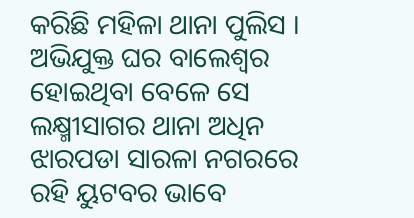କରିଛି ମହିଳା ଥାନା ପୁଲିସ । ଅଭିଯୁକ୍ତ ଘର ବାଲେଶ୍ୱର ହୋଇଥିବା ବେଳେ ସେ ଲକ୍ଷ୍ମୀସାଗର ଥାନା ଅଧିନ ଝାରପଡା ସାରଳା ନଗରରେ ରହି ୟୁଟବର ଭାବେ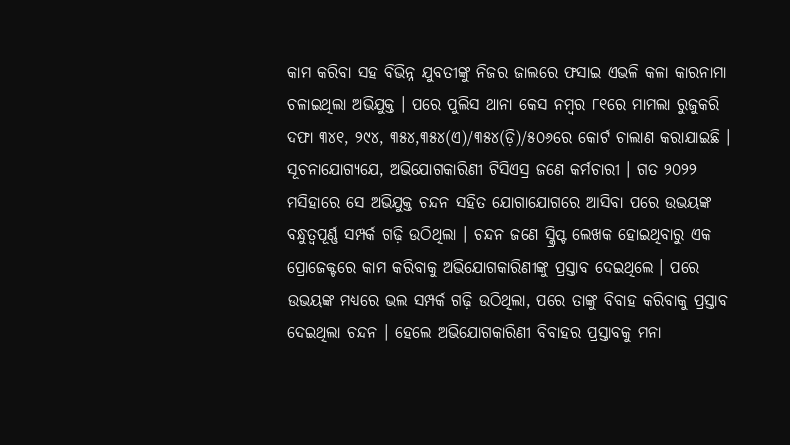କାମ କରିବା ସହ ବିଭିନ୍ନ ଯୁବତୀଙ୍କୁ ନିଜର ଜାଲରେ ଫସାଇ ଏଭଳି କଳା କାରନାମା ଚଳାଇଥିଲା ଅଭିଯୁକ୍ତ । ପରେ ପୁଲିସ ଥାନା କେସ ନମ୍ବର ୮୧ରେ ମାମଲା ରୁଜୁକରି ଦଫା ୩୪୧, ୨୯୪, ୩୫୪,୩୫୪(ଏ)/୩୫୪(ଡ଼ି)/୫୦୬ରେ କୋର୍ଟ ଚାଲାଣ କରାଯାଇଛି ।
ସୂଚନାଯୋଗ୍ୟଯେ, ଅଭିଯୋଗକାରିଣୀ ଟିସିଏସ୍ର ଜଣେ କର୍ମଚାରୀ । ଗତ ୨୦୨୨ ମସିହାରେ ସେ ଅଭିଯୁକ୍ତ ଚନ୍ଦନ ସହିତ ଯୋଗାଯୋଗରେ ଆସିବା ପରେ ଉଭୟଙ୍କ ବନ୍ଧୁତ୍ୱପୂର୍ଣ୍ଣ ସମ୍ପର୍କ ଗଢ଼ି ଉଠିଥିଲା । ଚନ୍ଦନ ଜଣେ ସ୍କ୍ରିପ୍ଟ ଲେଖକ ହୋଇଥିବାରୁ ଏକ ପ୍ରୋଜେକ୍ଟରେ କାମ କରିବାକୁ ଅଭିଯୋଗକାରିଣୀଙ୍କୁ ପ୍ରସ୍ତାବ ଦେଇଥିଲେ । ପରେ ଉଭୟଙ୍କ ମଧ୍ୟରେ ଭଲ ସମ୍ପର୍କ ଗଢ଼ି ଉଠିଥିଲା, ପରେ ତାଙ୍କୁ ବିବାହ କରିବାକୁ ପ୍ରସ୍ତାବ ଦେଇଥିଲା ଚନ୍ଦନ । ହେଲେ ଅଭିଯୋଗକାରିଣୀ ବିବାହର ପ୍ରସ୍ତାବକୁ ମନା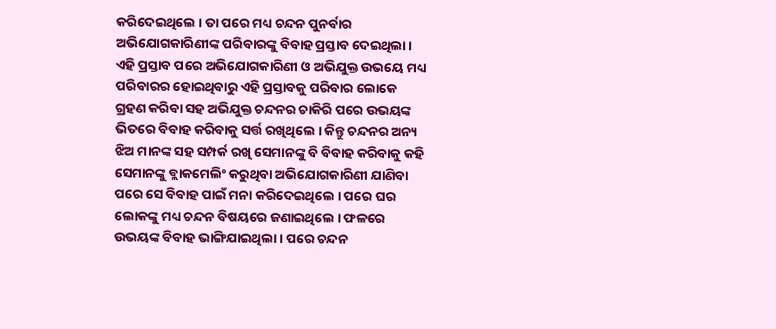କରିଦେଇଥିଲେ । ତା ପରେ ମଧ୍ୟ ଚନ୍ଦନ ପୁନର୍ବାର ଅଭିଯୋଗକାରିଣୀଙ୍କ ପରିବାରଙ୍କୁ ବିବାହ ପ୍ରସ୍ତାବ ଦେଇଥିଲା । ଏହି ପ୍ରସ୍ତାବ ପରେ ଅଭିଯୋଗକାରିଣୀ ଓ ଅଭିଯୁକ୍ତ ଉଭୟେ ମଧ୍ୟ ପରିବାରର ହୋଇଥିବାରୁ ଏହି ପ୍ରସ୍ତାବକୁ ପରିବାର ଲୋକେ ଗ୍ରହଣ କରିବା ସହ ଅଭିଯୁକ୍ତ ଚନ୍ଦନର ଚାକିରି ପରେ ଉଭୟଙ୍କ ଭିତରେ ବିବାହ କରିବାକୁ ସର୍ତ୍ତ ରଖିଥିଲେ । କିନ୍ତୁ ଚନ୍ଦନର ଅନ୍ୟ ଝିଅ ମାନଙ୍କ ସହ ସମ୍ପର୍କ ରଖି ସେମାନଙ୍କୁ ବି ବିବାହ କରିବାକୁ କହି ସେମାନଙ୍କୁ ବ୍ଲାକମେଲିଂ କରୁଥିବା ଅଭିଯୋଗକାରିଣୀ ଯାଣିବା ପରେ ସେ ବିବାହ ପାଇଁ ମନା କରିଦେଇଥିଲେ । ପରେ ଘର ଲୋକଙ୍କୁ ମଧ୍ୟ ଚନ୍ଦନ ବିଷୟରେ ଜଣାଇଥିଲେ । ଫଳରେ ଉଭୟଙ୍କ ବିବାହ ଭାଙ୍ଗିଯାଇଥିଲା । ପରେ ଚନ୍ଦନ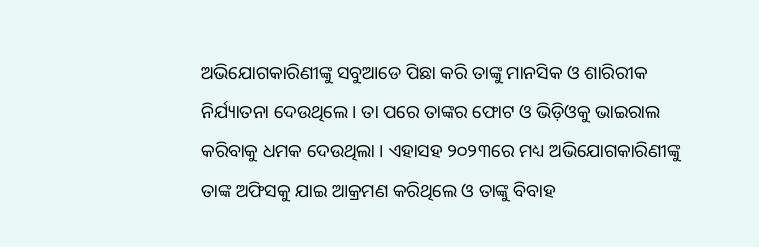ଅଭିଯୋଗକାରିଣୀଙ୍କୁ ସବୁଆଡେ ପିଛା କରି ତାଙ୍କୁ ମାନସିକ ଓ ଶାରିରୀକ ନିର୍ଯ୍ୟାତନା ଦେଉଥିଲେ । ତା ପରେ ତାଙ୍କର ଫୋଟ ଓ ଭିଡ଼ିଓକୁ ଭାଇରାଲ କରିବାକୁ ଧମକ ଦେଉଥିଲା । ଏହାସହ ୨୦୨୩ରେ ମଧ୍ୟ ଅଭିଯୋଗକାରିଣୀଙ୍କୁ ତାଙ୍କ ଅଫିସକୁ ଯାଇ ଆକ୍ରମଣ କରିଥିଲେ ଓ ତାଙ୍କୁ ବିବାହ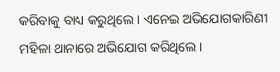କରିବାକୁ ବାଧ୍ୟ କରୁଥିଲେ । ଏନେଇ ଅଭିଯୋଗକାରିଣୀ ମହିଳା ଥାନାରେ ଅଭିଯୋଗ କରିଥିଲେ ।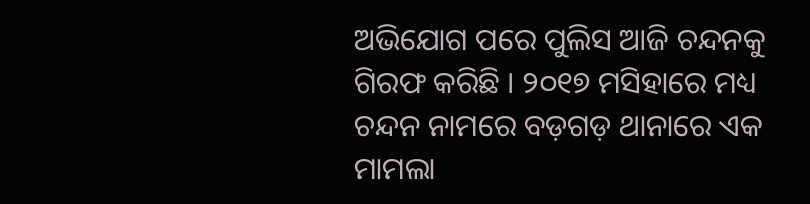ଅଭିଯୋଗ ପରେ ପୁଲିସ ଆଜି ଚନ୍ଦନକୁ ଗିରଫ କରିଛି । ୨୦୧୭ ମସିହାରେ ମଧ୍ୟ ଚନ୍ଦନ ନାମରେ ବଡ଼ଗଡ଼ ଥାନାରେ ଏକ ମାମଲା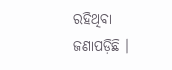ରହିଥିବା ଜଣାପଡ଼ିଛି ।